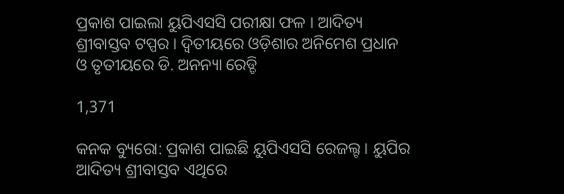ପ୍ରକାଶ ପାଇଲା ୟୁପିଏସସି ପରୀକ୍ଷା ଫଳ । ଆଦିତ୍ୟ ଶ୍ରୀବାସ୍ତବ ଟପ୍ପର । ଦ୍ୱିତୀୟରେ ଓଡ଼ିଶାର ଅନିମେଶ ପ୍ରଧାନ ଓ ତୃତୀୟରେ ଡି. ଅନନ୍ୟା ରେଡ୍ଡି

1,371

କନକ ବ୍ୟୁରୋ: ପ୍ରକାଶ ପାଇଛି ୟୁପିଏସସି ରେଜଲ୍ଟ । ୟୁପିର ଆଦିତ୍ୟ ଶ୍ରୀବାସ୍ତବ ଏଥିରେ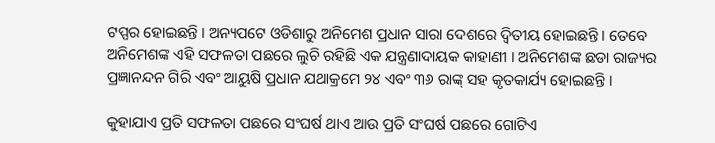ଟପ୍ପର ହୋଇଛନ୍ତି । ଅନ୍ୟପଟେ ଓଡିଶାରୁ ଅନିମେଶ ପ୍ରଧାନ ସାରା ଦେଶରେ ଦ୍ୱିତୀୟ ହୋଇଛନ୍ତି । ତେବେ ଅନିମେଶଙ୍କ ଏହି ସଫଳତା ପଛରେ ଲୁଚି ରହିଛି ଏକ ଯନ୍ତ୍ରଣାଦାୟକ କାହାଣୀ । ଅନିମେଶଙ୍କ ଛଡା ରାଜ୍ୟର ପ୍ରଜ୍ଞାନନ୍ଦନ ଗିରି ଏବଂ ଆୟୁଷି ପ୍ରଧାନ ଯଥାକ୍ରମେ ୨୪ ଏବଂ ୩୬ ରାଙ୍କ୍ ସହ କୃତକାର୍ଯ୍ୟ ହୋଇଛନ୍ତି ।

କୁହାଯାଏ ପ୍ରତି ସଫଳତା ପଛରେ ସଂଘର୍ଷ ଥାଏ ଆଉ ପ୍ରତି ସଂଘର୍ଷ ପଛରେ ଗୋଟିଏ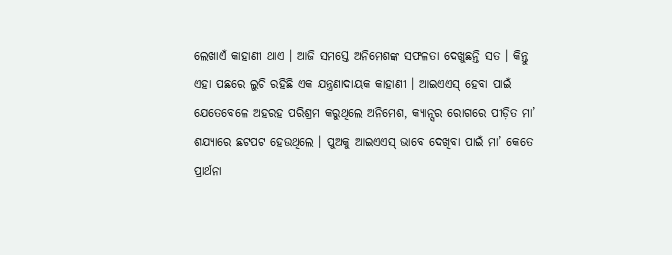ଲେଖାଏଁ କାହାଣୀ ଥାଏ । ଆଜି ସମସ୍ତେ ଅନିମେଶଙ୍କ ସଫଳତା ଦେଖୁଛନ୍ତି ସତ । କିନ୍ତୁ ଏହା ପଛରେ ଲୁଚି ରହିଛି ଏକ ଯନ୍ତ୍ରଣାଦାୟକ କାହାଣୀ । ଆଇଏଏସ୍ ହେବା ପାଇଁ ଯେତେବେଳେ ଅହରହ ପରିଶ୍ରମ କରୁଥିଲେ ଅନିମେଶ, କ୍ୟାନ୍ସର ରୋଗରେ ପୀଡ଼ିତ ମା’ ଶଯ୍ୟାରେ ଛଟପଟ ହେଉଥିଲେ । ପୁଅକୁ ଆଇଏଏସ୍ ଭାବେ ଦେଖିବା ପାଇଁ ମା’ କେତେ ପ୍ରାର୍ଥନା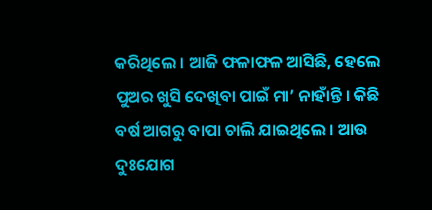କରିଥିଲେ । ଆଜି ଫଳାଫଳ ଆସିଛି, ହେଲେ ପୁଅର ଖୁସି ଦେଖିବା ପାଇଁ ମା’ ନାହାଁନ୍ତି । କିଛି ବର୍ଷ ଆଗରୁ ବାପା ଚାଲି ଯାଇଥିଲେ । ଆଉ ଦୁଃଯୋଗ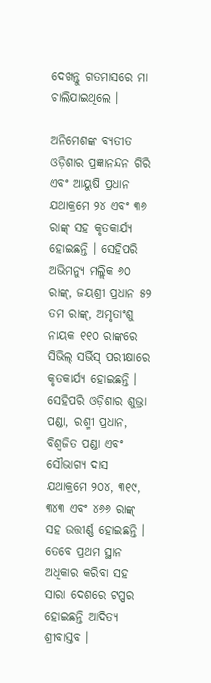ଦେଖନ୍ତୁ ଗତମାସରେ ମା ଚାଲିଯାଇଥିଲେ ।

ଅନିମେଶଙ୍କ ବ୍ୟତୀତ ଓଡ଼ିଶାର ପ୍ରଜ୍ଞାନନ୍ଦନ ଗିରି ଏବଂ ଆୟୁଷି ପ୍ରଧାନ ଯଥାକ୍ରମେ ୨୪ ଏବଂ ୩୬ ରାଙ୍କ୍ ସହ କୃତକାର୍ଯ୍ୟ ହୋଇଛନ୍ତି । ସେହିପରି ଅଭିମନ୍ୟୁ ମଲ୍ଲିକ ୬୦ ରାଙ୍କ୍, ଜୟଶ୍ରୀ ପ୍ରଧାନ ୫୨ ତମ ରାଙ୍କ୍, ଅମୃତାଂଶୁ ନାୟକ ୧୧୦ ରାଙ୍କରେ ସିଭିଲ୍ ସର୍ଭିସ୍ ପରୀକ୍ଷାରେ କୃତକାର୍ଯ୍ୟ ହୋଇଛନ୍ତି । ସେହିପରି ଓଡ଼ିଶାର ଶୁଭ୍ରା ପଣ୍ଡା, ରଶ୍ମୀ ପ୍ରଧାନ, ବିଶ୍ୱଜିତ ପଣ୍ଡା ଏବଂ ସୌଭାଗ୍ୟ ଦାସ ଯଥାକ୍ରମେ ୨୦୪, ୩୧୯, ୩୪୩ ଏବଂ ୪୬୬ ରାଙ୍କ୍ ସହ ଉତ୍ତୀର୍ଣ୍ଣ ହୋଇଛନ୍ତି । ତେବେ ପ୍ରଥମ ସ୍ଥାନ ଅଧିକାର କରିବା ସହ ସାରା ଦେଶରେ ଟପ୍ପର ହୋଇଛନ୍ତି ଆଦିତ୍ୟ ଶ୍ରୀବାସ୍ତବ ।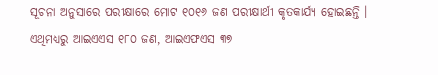ସୂଚନା ଅନୁସାରେ ପରୀକ୍ଷାରେ ମୋଟ ୧୦୧୬ ଜଣ ପରୀକ୍ଷାର୍ଥୀ କୃତକାର୍ଯ୍ୟ ହୋଇଛନ୍ତି । ଏଥିମଧ୍ୟରୁ ଆଇଏଏସ ୧୮୦ ଜଣ, ଆଇଏଫଏସ ୩୭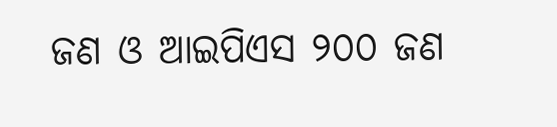ଜଣ ଓ ଆଇପିଏସ ୨୦୦ ଜଣ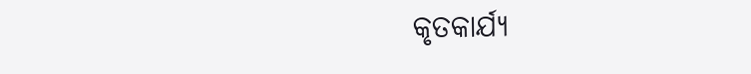କୃତକାର୍ଯ୍ୟ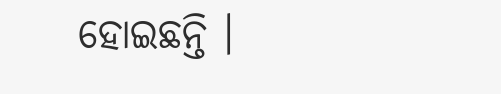ହୋଇଛନ୍ତି ।